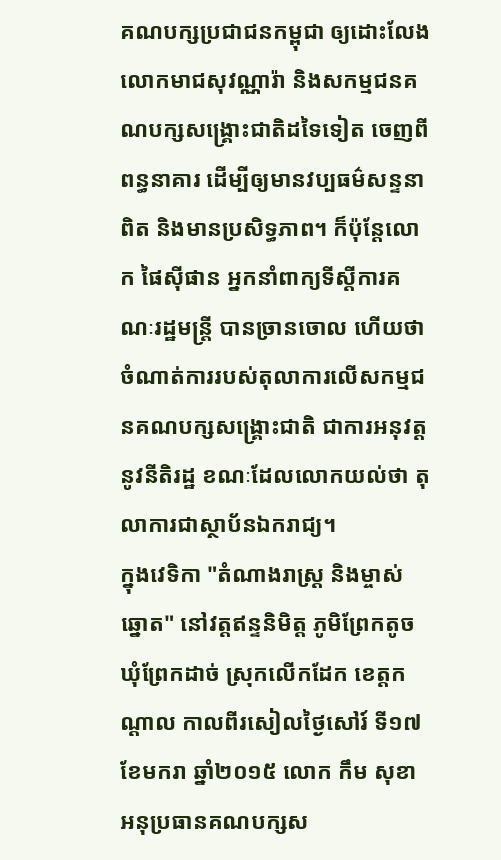គណបក្សប្រជាជនកម្ពុជា ឲ្យដោះលែងលោកមាជសុវណ្ណារ៉ា និងសកម្មជនគណបក្សសង្គ្រោះជាតិដទៃទៀត ចេញពីពន្ធនាគារ ដើម្បីឲ្យមានវប្បធម៌សន្ទនាពិត និងមានប្រសិទ្ធភាព។ ក៏ប៉ុន្តែលោក ផៃស៊ីផាន អ្នកនាំពាក្យទីស្តីការគណៈរដ្ឋមន្ត្រី បានច្រានចោល ហើយថា ចំណាត់ការរបស់តុលាការលើសកម្មជនគណបក្សសង្គ្រោះជាតិ ជាការអនុវត្តនូវនីតិរដ្ឋ ខណៈដែលលោកយល់ថា តុលាការជាស្ថាប័នឯករាជ្យ។
ក្នុងវេទិកា "តំណាងរាស្ដ្រ និងម្ចាស់ឆ្នោត" នៅវត្តឥន្ទនិមិត្ត ភូមិព្រែកតូច ឃុំព្រែកដាច់ ស្រុកលើកដែក ខេត្តកណ្ដាល កាលពីរសៀលថ្ងៃសៅរ៍ ទី១៧ ខែមករា ឆ្នាំ២០១៥ លោក កឹម សុខា អនុប្រធានគណបក្សស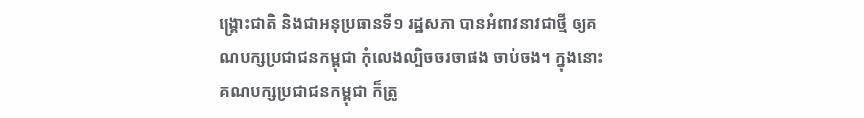ង្គ្រោះជាតិ និងជាអនុប្រធានទី១ រដ្ឋសភា បានអំពាវនាវជាថ្មី ឲ្យគណបក្សប្រជាជនកម្ពុជា កុំលេងល្បិចចរចាផង ចាប់ចង។ ក្នុងនោះ គណបក្សប្រជាជនកម្ពុជា ក៏ត្រូ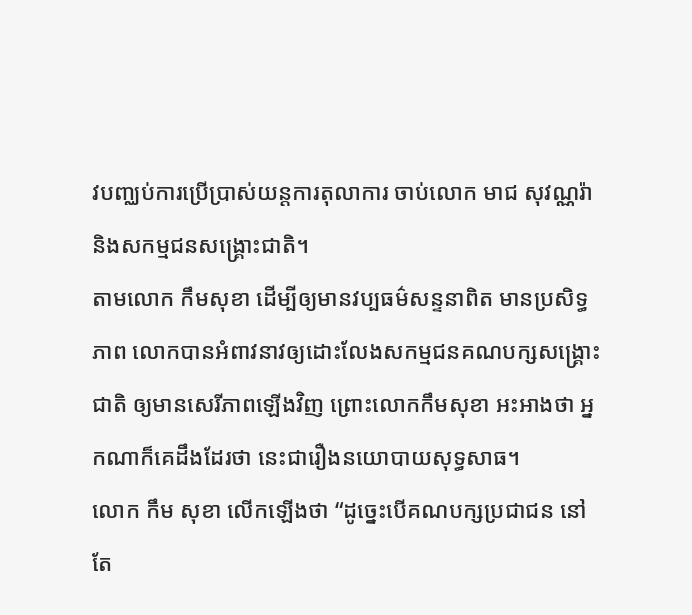វបញ្ឈប់ការប្រើប្រាស់យន្ដការតុលាការ ចាប់លោក មាជ សុវណ្ណរ៉ា និងសកម្មជនសង្គ្រោះជាតិ។
តាមលោក កឹមសុខា ដើម្បីឲ្យមានវប្បធម៌សន្ទនាពិត មានប្រសិទ្ធភាព លោកបានអំពាវនាវឲ្យដោះលែងសកម្មជនគណបក្សសង្គ្រោះជាតិ ឲ្យមានសេរីភាពឡើងវិញ ព្រោះលោកកឹមសុខា អះអាងថា អ្នកណាក៏គេដឹងដែរថា នេះជារឿងនយោបាយសុទ្ធសាធ។
លោក កឹម សុខា លើកឡើងថា “ដូច្នេះបើគណបក្សប្រជាជន នៅតែ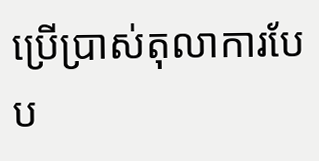ប្រើប្រាស់តុលាការបែប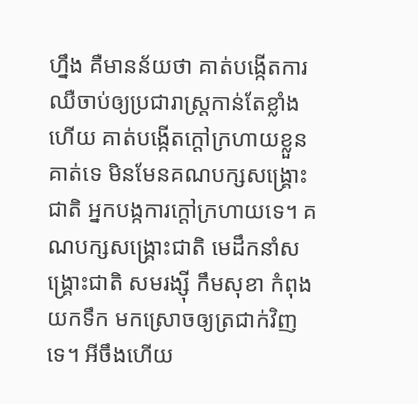ហ្នឹង គឺមានន័យថា គាត់បង្កើតការឈឺចាប់ឲ្យប្រជារាស្ត្រកាន់តែខ្លាំងហើយ គាត់បង្កើតក្តៅក្រហាយខ្លួនគាត់ទេ មិនមែនគណបក្សសង្គ្រោះជាតិ អ្នកបង្កការក្តៅក្រហាយទេ។ គណបក្សសង្គ្រោះជាតិ មេដឹកនាំសង្គ្រោះជាតិ សមរង្ស៊ី កឹមសុខា កំពុងយកទឹក មកស្រោចឲ្យត្រជាក់វិញទេ។ អីចឹងហើយ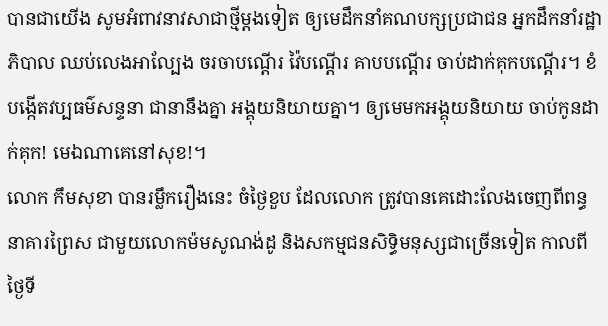បានជាយើង សូមអំពាវនាវសាជាថ្មីម្តងទៀត ឲ្យមេដឹកនាំគណបក្សប្រជាជន អ្នកដឹកនាំរដ្ឋាភិបាល ឈប់លេងអាល្បែង ចរចាបណ្តើរ វ៉ៃបណ្តើរ គាបបណ្តើរ ចាប់ដាក់គុកបណ្តើរ។ ខំបង្កើតវប្បធម៌សន្ទនា ជានានឹងគ្នា អង្គុយនិយាយគ្នា។ ឲ្យមេមកអង្គុយនិយាយ ចាប់កូនដាក់គុក! មេឯណាគេនៅសុខ!។
លោក កឹមសុខា បានរម្លឹករឿងនេះ ចំថ្ងៃខួប ដែលលោក ត្រូវបានគេដោះលែងចេញពីពន្ធនាគារព្រៃស ជាមួយលោកម៉មសូណង់ដូ និងសកម្មជនសិទ្ធិមនុស្សជាច្រើនទៀត កាលពីថ្ងៃទី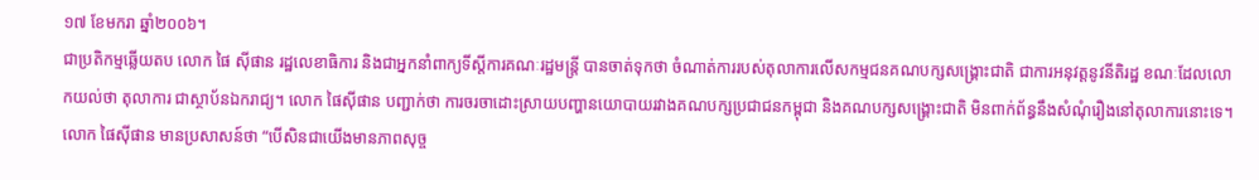១៧ ខែមករា ឆ្នាំ២០០៦។
ជាប្រតិកម្មឆ្លើយតប លោក ផៃ ស៊ីផាន រដ្ឋលេខាធិការ និងជាអ្នកនាំពាក្យទីស្តីការគណៈរដ្ឋមន្ត្រី បានចាត់ទុកថា ចំណាត់ការរបស់តុលាការលើសកម្មជនគណបក្សសង្គ្រោះជាតិ ជាការអនុវត្តនូវនីតិរដ្ឋ ខណៈដែលលោកយល់ថា តុលាការ ជាស្ថាប័នឯករាជ្យ។ លោក ផៃស៊ីផាន បញ្ជាក់ថា ការចរចាដោះស្រាយបញ្ហានយោបាយរវាងគណបក្សប្រជាជនកម្ពុជា និងគណបក្សសង្គ្រោះជាតិ មិនពាក់ព័ន្ធនឹងសំណុំរឿងនៅតុលាការនោះទេ។
លោក ផៃស៊ីផាន មានប្រសាសន៍ថា “បើសិនជាយើងមានភាពសុច្ច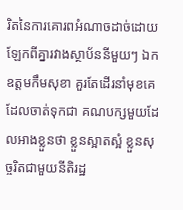រិតនៃការគោរពអំណាចដាច់ដោយឡែកពីគ្នារវាងស្ថាប័ននីមួយៗ ឯកឧត្តមកឹមសុខា គួរតែដើរនាំមុខគេ ដែលចាត់ទុកជា គណបក្សមួយដែលអាងខ្លួនថា ខ្លួនស្អាតស្អំ ខ្លួនសុច្ចរិតជាមួយនីតិរដ្ឋ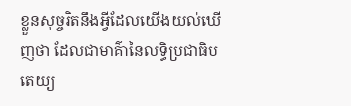ខ្លួនសុច្ចរិតនឹងអ្វីដែលយើងយល់ឃើញថា ដែលជាមាគ៌ានៃលទ្ធិប្រជាធិបតេយ្យ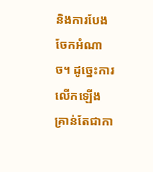និងការបែងចែកអំណាច។ ដូច្នេះការលើកឡើង គ្រាន់តែជាកា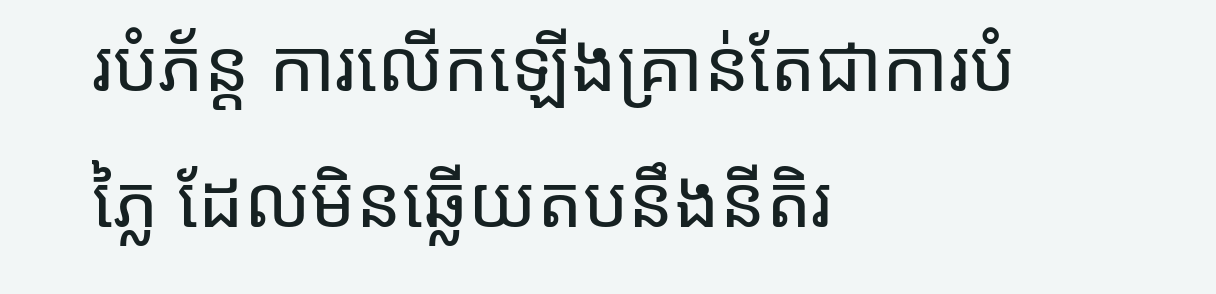របំភ័ន្ត ការលើកឡើងគ្រាន់តែជាការបំភ្លៃ ដែលមិនឆ្លើយតបនឹងនីតិរ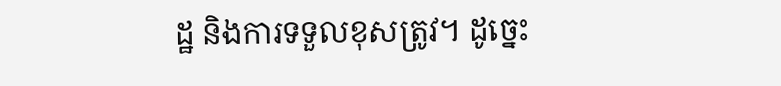ដ្ឋ និងការទទួលខុសត្រូវ។ ដូច្នេះ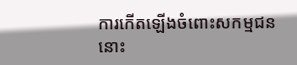ការកើតឡើងចំពោះសកម្មជននោះ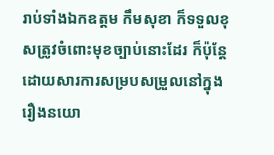រាប់ទាំងឯកឧត្តម កឹមសុខា ក៏ទទួលខុសត្រូវចំពោះមុខច្បាប់នោះដែរ ក៏ប៉ុន្តែដោយសារការសម្របសម្រួលនៅក្នុងរឿងនយោ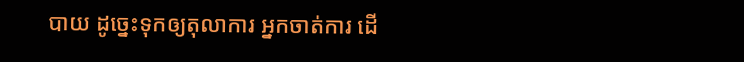បាយ ដូច្នេះទុកឲ្យតុលាការ អ្នកចាត់ការ ដើ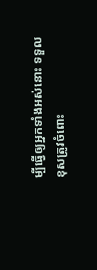ម្បីធ្វើឲ្យអ្នកទាំងអស់នោះ ទទួលខុសត្រូវចំពោះ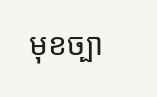មុខច្បា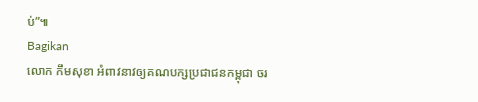ប់”៕
Bagikan
លោក កឹមសុខា អំពាវនាវឲ្យគណបក្សប្រជាជនកម្ពុជា ចរ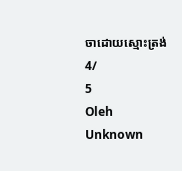ចាដោយស្មោះត្រង់
4/
5
Oleh
Unknown